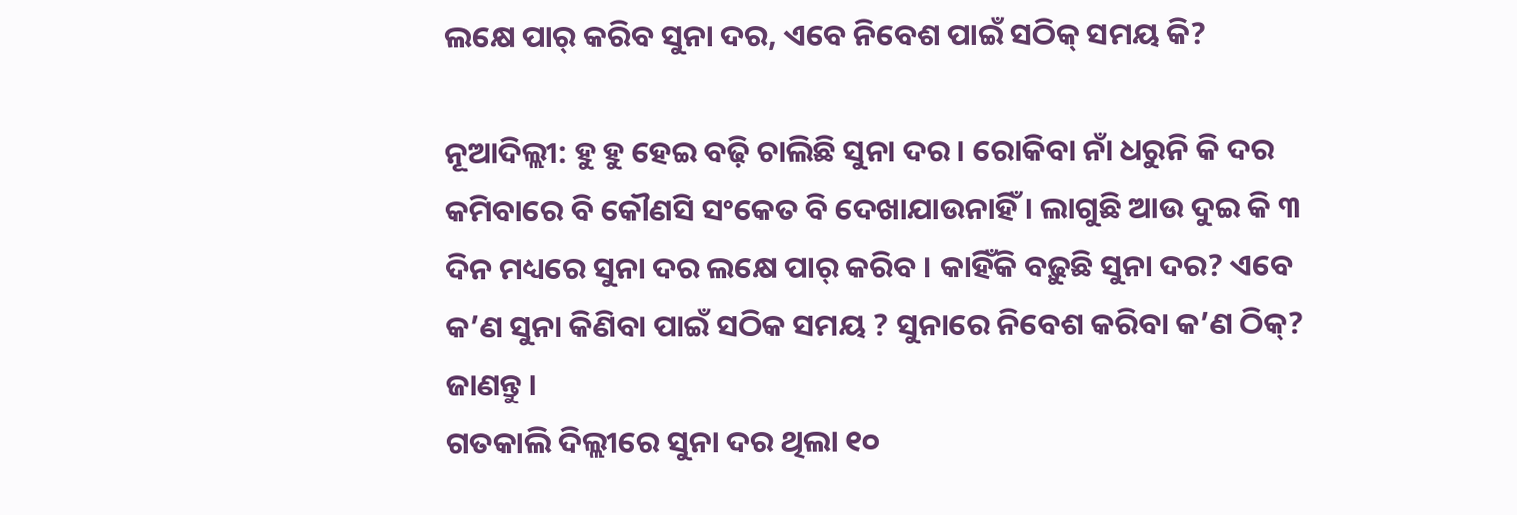ଲକ୍ଷେ ପାର୍ କରିବ ସୁନା ଦର, ଏବେ ନିବେଶ ପାଇଁ ସଠିକ୍ ସମୟ କି?

ନୂଆଦିଲ୍ଲୀ: ହୁ ହୁ ହେଇ ବଢ଼ି ଚାଲିଛି ସୁନା ଦର । ରୋକିବା ନାଁ ଧରୁନି କି ଦର କମିବାରେ ବି କୌଣସି ସଂକେତ ବି ଦେଖାଯାଉନାହିଁ । ଲାଗୁଛି ଆଉ ଦୁଇ କି ୩ ଦିନ ମଧ୍ୟରେ ସୁନା ଦର ଲକ୍ଷେ ପାର୍ କରିବ । କାହିଁକି ବଢ଼ୁଛି ସୁନା ଦର? ଏବେ କ’ଣ ସୁନା କିଣିବା ପାଇଁ ସଠିକ ସମୟ ? ସୁନାରେ ନିବେଶ କରିବା କ’ଣ ଠିକ୍? ଜାଣନ୍ତୁ ।
ଗତକାଲି ଦିଲ୍ଲୀରେ ସୁନା ଦର ଥିଲା ୧୦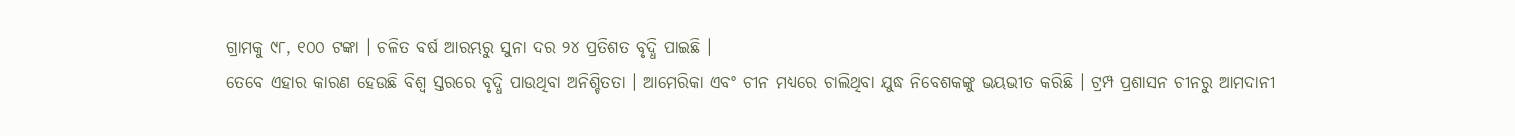ଗ୍ରାମକୁ ୯୮, ୧୦୦ ଟଙ୍କା । ଚଳିତ ବର୍ଷ ଆରମ୍ଭରୁ ସୁନା ଦର ୨୪ ପ୍ରତିଶତ ବୃଦ୍ଧି ପାଇଛି ।
ତେବେ ଏହାର କାରଣ ହେଉଛି ବିଶ୍ବ ସ୍ତରରେ ବୃଦ୍ଧି ପାଉଥିବା ଅନିଶ୍ଚିତତା । ଆମେରିକା ଏବଂ ଚୀନ ମଧ୍ୟରେ ଚାଲିଥିବା ଯୁଦ୍ଧ ନିବେଶକଙ୍କୁ ଭୟଭୀତ କରିଛି । ଟ୍ରମ୍ପ ପ୍ରଶାସନ ଚୀନରୁ ଆମଦାନୀ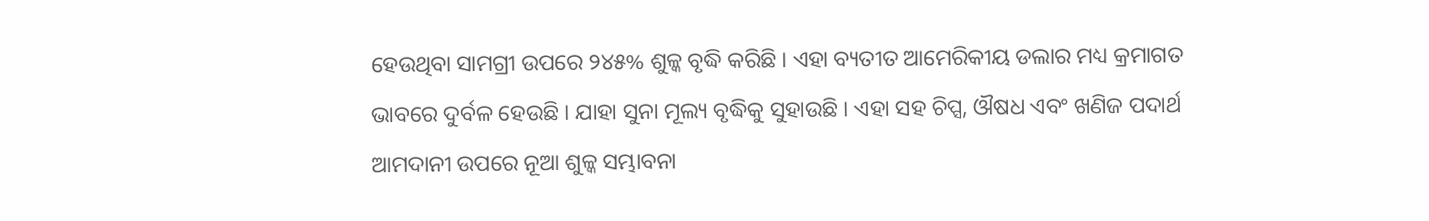ହେଉଥିବା ସାମଗ୍ରୀ ଉପରେ ୨୪୫% ଶୁଳ୍କ ବୃଦ୍ଧି କରିଛି । ଏହା ବ୍ୟତୀତ ଆମେରିକୀୟ ଡଲାର ମଧ୍ୟ କ୍ରମାଗତ ଭାବରେ ଦୁର୍ବଳ ହେଉଛି । ଯାହା ସୁନା ମୂଲ୍ୟ ବୃଦ୍ଧିକୁ ସୁହାଉଛି । ଏହା ସହ ଚିପ୍ସ, ଔଷଧ ଏବଂ ଖଣିଜ ପଦାର୍ଥ ଆମଦାନୀ ଉପରେ ନୂଆ ଶୁଳ୍କ ସମ୍ଭାବନା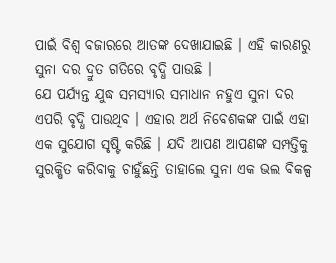ପାଇଁ ବିଶ୍ବ ବଜାରରେ ଆତଙ୍କ ଦେଖାଯାଇଛି । ଏହି କାରଣରୁ ସୁନା ଦର ଦ୍ରୁତ ଗତିରେ ବୃଦ୍ଧି ପାଉଛି ।
ଯେ ପର୍ଯ୍ୟନ୍ତ ଯୁଦ୍ଧ ସମସ୍ୟାର ସମାଧାନ ନହୁଏ ସୁନା ଦର ଏପରି ବୃଦ୍ଧି ପାଉଥିବ । ଏହାର ଅର୍ଥ ନିବେଶକଙ୍କ ପାଇଁ ଏହା ଏକ ସୁଯୋଗ ସୃଷ୍ଟି କରିଛି । ଯଦି ଆପଣ ଆପଣଙ୍କ ସମ୍ପତ୍ତିକୁ ସୁରକ୍ଷିତ କରିବାକୁ ଚାହୁଁଛନ୍ତି ତାହାଲେ ସୁନା ଏକ ଭଲ ବିକଳ୍ପ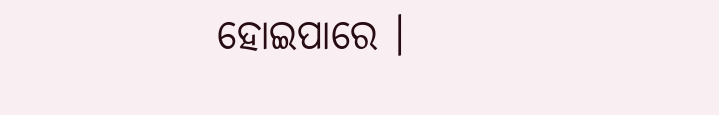ହୋଇପାରେ ।